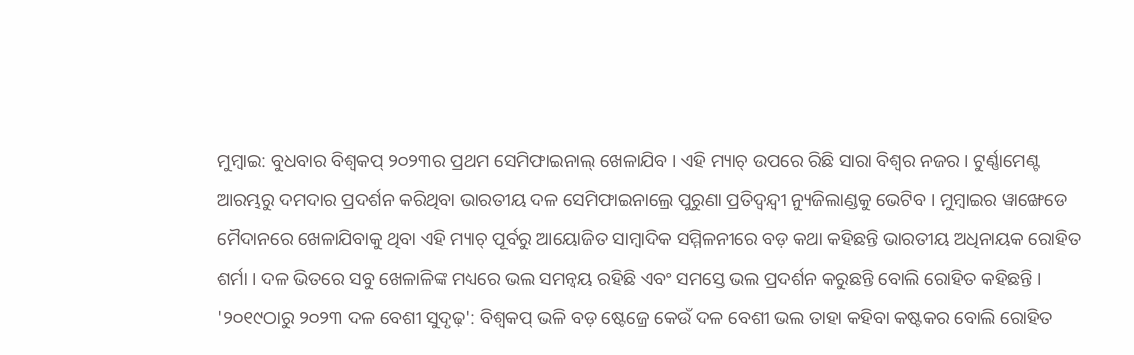ମୁମ୍ବାଇ: ବୁଧବାର ବିଶ୍ବକପ୍ ୨୦୨୩ର ପ୍ରଥମ ସେମିଫାଇନାଲ୍ ଖେଳାଯିବ । ଏହି ମ୍ୟାଚ୍ ଉପରେ ରିଛି ସାରା ବିଶ୍ବର ନଜର । ଟୁର୍ଣ୍ଣାମେଣ୍ଟ ଆରମ୍ଭରୁ ଦମଦାର ପ୍ରଦର୍ଶନ କରିଥିବା ଭାରତୀୟ ଦଳ ସେମିଫାଇନାଲ୍ରେ ପୁରୁଣା ପ୍ରତିଦ୍ବନ୍ଦ୍ବୀ ନ୍ୟୁଜିଲାଣ୍ଡକୁ ଭେଟିବ । ମୁମ୍ବାଇର ୱାଙ୍ଖେଡେ ମୈଦାନରେ ଖେଳାଯିବାକୁ ଥିବା ଏହି ମ୍ୟାଚ୍ ପୂର୍ବରୁ ଆୟୋଜିତ ସାମ୍ବାଦିକ ସମ୍ମିଳନୀରେ ବଡ଼ କଥା କହିଛନ୍ତି ଭାରତୀୟ ଅଧିନାୟକ ରୋହିତ ଶର୍ମା । ଦଳ ଭିତରେ ସବୁ ଖେଳାଳିଙ୍କ ମଧ୍ୟରେ ଭଲ ସମନ୍ବୟ ରହିଛି ଏବଂ ସମସ୍ତେ ଭଲ ପ୍ରଦର୍ଶନ କରୁଛନ୍ତି ବୋଲି ରୋହିତ କହିଛନ୍ତି ।
'୨୦୧୯ଠାରୁ ୨୦୨୩ ଦଳ ବେଶୀ ସୁଦୃଢ଼': ବିଶ୍ବକପ୍ ଭଳି ବଡ଼ ଷ୍ଟେଜ୍ରେ କେଉଁ ଦଳ ବେଶୀ ଭଲ ତାହା କହିବା କଷ୍ଟକର ବୋଲି ରୋହିତ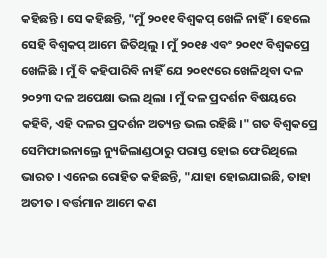କହିଛନ୍ତି । ସେ କହିଛନ୍ତି, "ମୁଁ ୨୦୧୧ ବିଶ୍ବକପ୍ ଖେଳି ନାହିଁ । ହେଲେ ସେହି ବିଶ୍ବକପ୍ ଆମେ ଜିତିଥିଲୁ । ମୁଁ ୨୦୧୫ ଏବଂ ୨୦୧୯ ବିଶ୍ବକପ୍ରେ ଖେଳିଛି । ମୁଁ ବି କହିପାରିବି ନାହିଁ ଯେ ୨୦୧୯ରେ ଖେଳିଥିବା ଦଳ ୨୦୨୩ ଦଳ ଅପେକ୍ଷା ଭଲ ଥିଲା । ମୁଁ ଦଳ ପ୍ରଦର୍ଶନ ବିଷୟରେ କହିବି, ଏହି ଦଳର ପ୍ରଦର୍ଶନ ଅତ୍ୟନ୍ତ ଭଲ ରହିଛି ।" ଗତ ବିଶ୍ବକପ୍ରେ ସେମିଫାଇନାଲ୍ରେ ନ୍ୟୁଜିଲାଣ୍ଡଠାରୁ ପରାସ୍ତ ହୋଇ ଫେରିଥିଲେ ଭାରତ । ଏନେଇ ରୋହିତ କହିଛନ୍ତି, "ଯାହା ହୋଇଯାଇଛି, ତାହା ଅତୀତ । ବର୍ତ୍ତମାନ ଆମେ କଣ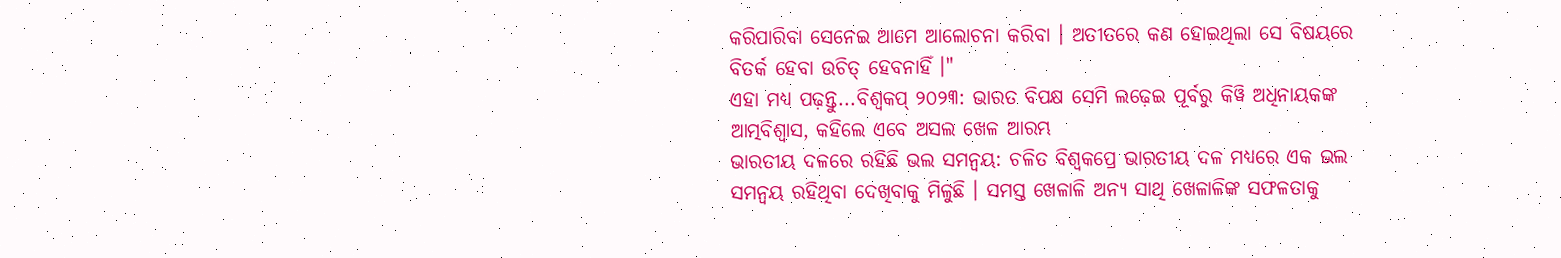କରିପାରିବା ସେନେଇ ଆମେ ଆଲୋଚନା କରିବା । ଅତୀତରେ କଣ ହୋଇଥିଲା ସେ ବିଷୟରେ ବିତର୍କ ହେବା ଉଚିତ୍ ହେବନାହିଁ ।"
ଏହା ମଧ୍ୟ ପଢ଼ନ୍ତୁ...ବିଶ୍ବକପ୍ ୨୦୨୩: ଭାରତ ବିପକ୍ଷ ସେମି ଲଢ଼େଇ ପୂର୍ବରୁ କିୱି ଅଧିନାୟକଙ୍କ ଆତ୍ମବିଶ୍ବାସ, କହିଲେ ଏବେ ଅସଲ ଖେଳ ଆରମ୍ଭ
ଭାରତୀୟ ଦଳରେ ରହିଛି ଭଲ ସମନ୍ୱୟ: ଚଳିତ ବିଶ୍ବକପ୍ରେ ଭାରତୀୟ ଦଳ ମଧ୍ୟରେ ଏକ ଭଲ ସମନ୍ବୟ ରହିଥିବା ଦେଖିବାକୁ ମିଳୁଛି । ସମସ୍ତ ଖେଳାଳି ଅନ୍ୟ ସାଥି ଖେଳାଳିଙ୍କ ସଫଳତାକୁ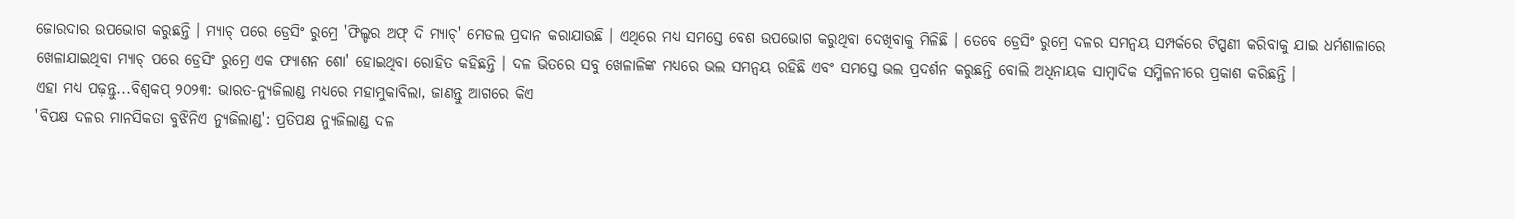ଜୋରଦାର ଉପଭୋଗ କରୁଛନ୍ତି । ମ୍ୟାଚ୍ ପରେ ଡ୍ରେସିଂ ରୁମ୍ରେ 'ଫିଲ୍ଡର ଅଫ୍ ଦି ମ୍ୟାଚ୍' ମେଡଲ ପ୍ରଦାନ କରାଯାଉଛି । ଏଥିରେ ମଧ୍ୟ ସମସ୍ତେ ବେଶ ଉପଭୋଗ କରୁଥିବା ଦେଖିବାକୁ ମିଳିଛି । ତେବେ ଡ୍ରେସିଂ ରୁମ୍ରେ ଦଳର ସମନ୍ବୟ ସମ୍ପର୍କରେ ଟିପ୍ପଣୀ କରିବାକୁ ଯାଇ ଧର୍ମଶାଳାରେ ଖେଳାଯାଇଥିବା ମ୍ୟାଚ୍ ପରେ ଡ୍ରେସିଂ ରୁମ୍ରେ ଏକ ଫ୍ୟାଶନ ଶୋ' ହୋଇଥିବା ରୋହିତ କହିଛନ୍ତି । ଦଳ ଭିତରେ ସବୁ ଖେଳାଳିଙ୍କ ମଧ୍ୟରେ ଭଲ ସମନ୍ୱୟ ରହିଛି ଏବଂ ସମସ୍ତେ ଭଲ ପ୍ରଦର୍ଶନ କରୁଛନ୍ତି ବୋଲି ଅଧିନାୟକ ସାମ୍ବାଦିକ ସମ୍ମିଳନୀରେ ପ୍ରକାଶ କରିଛନ୍ତି ।
ଏହା ମଧ୍ୟ ପଢ଼ନ୍ତୁ...ବିଶ୍ବକପ୍ ୨୦୨୩: ଭାରତ-ନ୍ୟୁଜିଲାଣ୍ଡ ମଧ୍ୟରେ ମହାମୁକାବିଲା, ଜାଣନ୍ତୁ ଆଗରେ କିଏ
'ବିପକ୍ଷ ଦଳର ମାନସିକତା ବୁଝିନିଏ ନ୍ୟୁଜିଲାଣ୍ଡ': ପ୍ରତିପକ୍ଷ ନ୍ୟୁଜିଲାଣ୍ଡ ଦଳ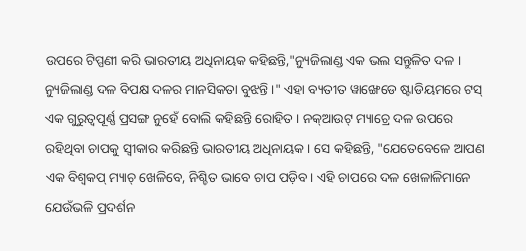ଉପରେ ଟିପ୍ପଣୀ କରି ଭାରତୀୟ ଅଧିନାୟକ କହିଛନ୍ତି,"ନ୍ୟୁଜିଲାଣ୍ଡ ଏକ ଭଲ ସନ୍ତୁଳିତ ଦଳ । ନ୍ୟୁଜିଲାଣ୍ଡ ଦଳ ବିପକ୍ଷ ଦଳର ମାନସିକତା ବୁଝନ୍ତି ।" ଏହା ବ୍ୟତୀତ ୱାଙ୍ଖେଡେ ଷ୍ଟାଡିୟମରେ ଟସ୍ ଏକ ଗୁରୁତ୍ବପୂର୍ଣ୍ଣ ପ୍ରସଙ୍ଗ ନୁହେଁ ବୋଲି କହିଛନ୍ତି ରୋହିତ । ନକ୍ଆଉଟ୍ ମ୍ୟାଚ୍ରେ ଦଳ ଉପରେ ରହିଥିବା ଚାପକୁ ସ୍ବୀକାର କରିଛନ୍ତି ଭାରତୀୟ ଅଧିନାୟକ । ସେ କହିଛନ୍ତି, "ଯେତେବେଳେ ଆପଣ ଏକ ବିଶ୍ବକପ୍ ମ୍ୟାଚ୍ ଖେଳିବେ, ନିଶ୍ଚିତ ଭାବେ ଚାପ ପଡ଼ିବ । ଏହି ଚାପରେ ଦଳ ଖେଳାଳିମାନେ ଯେଉଁଭଳି ପ୍ରଦର୍ଶନ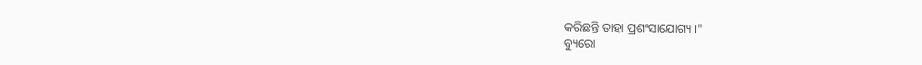କରିଛନ୍ତି ତାହା ପ୍ରଶଂସାଯୋଗ୍ୟ ।"
ବ୍ୟୁରୋ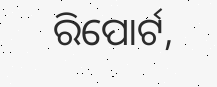ରିପୋର୍ଟ,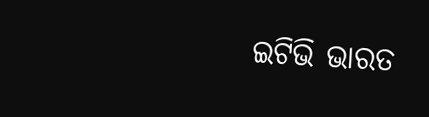ଇଟିଭି ଭାରତ